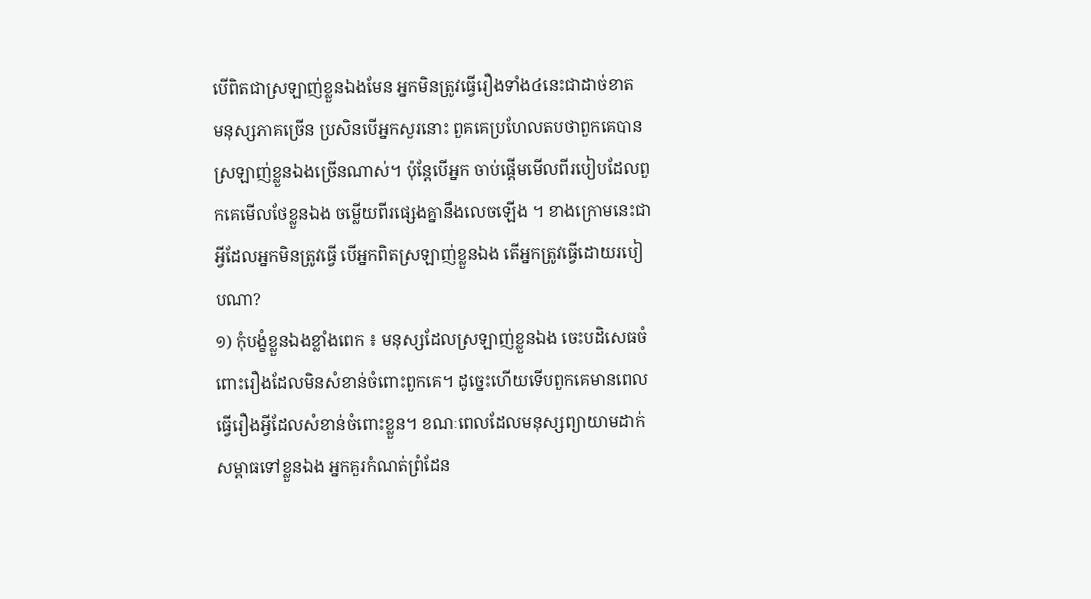បើពិតជាស្រឡាញ់ខ្លួនឯងមែន អ្នកមិនត្រូវធ្វើរឿងទាំង៤នេះជាដាច់ខាត
មនុស្សភាគច្រើន ប្រសិនបើអ្នកសួរនោះ ពួគគេប្រហែលតបថាពួកគេបានស្រឡាញ់ខ្លួនឯងច្រើនណាស់។ ប៉ុន្តែបើអ្នក ចាប់ផ្តើមមើលពីរបៀបដែលពួកគេមើលថែខ្លួនឯង ចម្លើយពីរផ្សេងគ្នានឹងលេចឡើង ។ ខាងក្រោមនេះជាអ្វីដែលអ្នកមិនត្រូវធ្វើ បើអ្នកពិតស្រឡាញ់ខ្លួនឯង តើអ្នកត្រូវធ្វើដោយរបៀបណា?
១) កុំបង្ខំខ្លួនឯងខ្លាំងពេក ៖ មនុស្សដែលស្រឡាញ់ខ្លួនឯង ចេះបដិសេធចំពោះរឿងដែលមិនសំខាន់ចំពោះពួកគេ។ ដូច្នេះហើយទើបពួកគេមានពេលធ្វើរឿងអ្វីដែលសំខាន់ចំពោះខ្លួន។ ខណៈពេលដែលមនុស្សព្យាយាមដាក់សម្ពាធទៅខ្លួនឯង អ្នកគួរកំណត់ព្រំដែន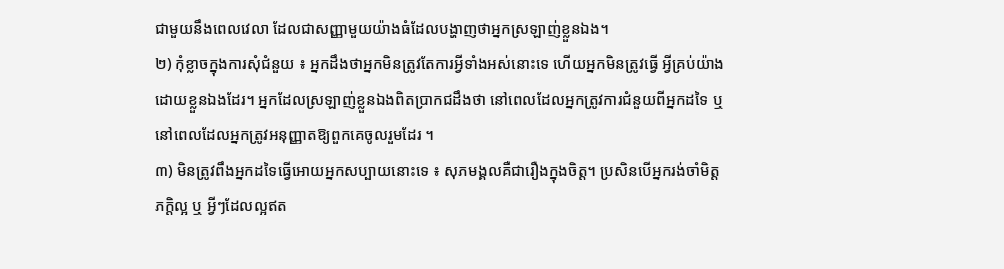ជាមួយនឹងពេលវេលា ដែលជាសញ្ញាមួយយ៉ាងធំដែលបង្ហាញថាអ្នកស្រឡាញ់ខ្លួនឯង។
២) កុំខ្លាចក្នុងការសុំជំនួយ ៖ អ្នកដឹងថាអ្នកមិនត្រូវតែការអ្វីទាំងអស់នោះទេ ហើយអ្នកមិនត្រូវធ្វើ អ្វីគ្រប់យ៉ាងដោយខ្លួនឯងដែរ។ អ្នកដែលស្រឡាញ់ខ្លួនឯងពិតប្រាកជដឹងថា នៅពេលដែលអ្នកត្រូវការជំនួយពីអ្នកដទៃ ឬនៅពេលដែលអ្នកត្រូវអនុញ្ញាតឱ្យពួកគេចូលរួមដែរ ។
៣) មិនត្រូវពឹងអ្នកដទៃធ្វើអោយអ្នកសប្បាយនោះទេ ៖ សុភមង្គលគឺជារឿងក្នុងចិត្ត។ ប្រសិនបើអ្នករង់ចាំមិត្ដភក្ដិល្អ ឬ អ្វីៗដែលល្អឥត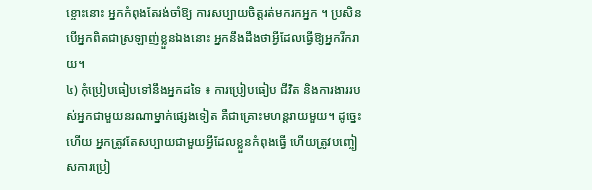ខ្ចោះនោះ អ្នកកំពុងតែរង់ចាំឱ្យ ការសប្បាយចិត្តរត់មករកអ្នក ។ ប្រសិនបើអ្នកពិតជាស្រឡាញ់ខ្លួនឯងនោះ អ្នកនឹងដឹងថាអ្វីដែលធ្វើឱ្យអ្នករីករាយ។
៤) កុំប្រៀបធៀបទៅនឹងអ្នកដទៃ ៖ ការប្រៀបធៀប ជីវិត និងការងាររបស់អ្នកជាមួយនរណាម្នាក់ផ្សេងទៀត គឺជាគ្រោះមហន្តរាយមួយ។ ដូច្នេះហើយ អ្នកត្រូវតែសប្បាយជាមួយអ្វីដែលខ្លួនកំពុងធ្វើ ហើយត្រូវបញ្ចៀសការប្រៀ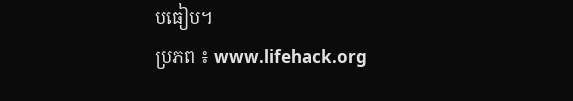បធៀប។
ប្រភព ៖ www.lifehack.org